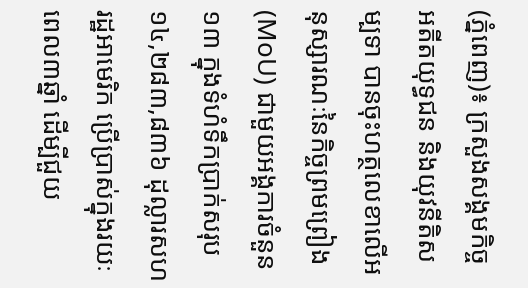(ភ្នំពេញ)៖ ក្រសួងសង្គមកិច្ច អតីតយុទ្ធជន និងយុវនីតិសម្បទា បានចុះហត្ថលេខាលើអនុស្សារណៈនៃកិច្ចព្រមព្រៀង (MoU) ជាមួយអង្គការចំនួន១៣ ក្នុងទំហំទឹកប្រាក់សរុប ១៤,២៨៣,៨៣៦ ដុល្លារសហរដ្ឋអាមេរិក ប្រើប្រាស់ក្នុងរយៈពេល៣ឆ្នាំ ដើម្បីជួយ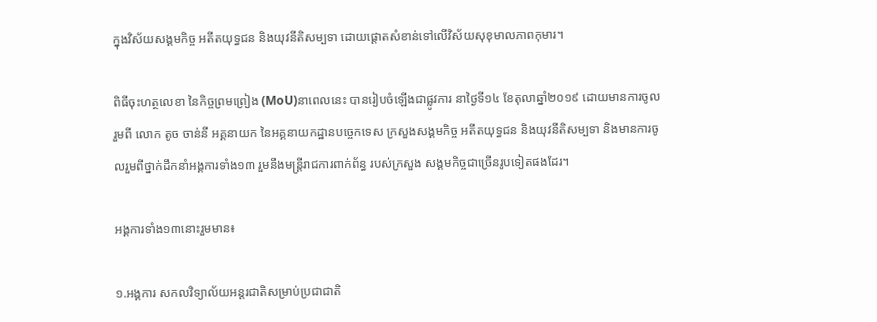ក្នុងវិស័យសង្គមកិច្ច អតីតយុទ្ធជន និងយុវនីតិសម្បទា ដោយផ្តោតសំខាន់ទៅលើវិស័យសុខុមាលភាពកុមារ។

ពិធីចុះហត្ថលេខា នៃកិច្ចព្រមព្រៀង (MoU)នាពេលនេះ បានរៀបចំឡើងជាផ្លូវការ នាថ្ងៃទី១៤ ខែតុលាឆ្នាំ២០១៩ ដោយមានការចូលរួមពី លោក តូច ចាន់នី អគ្គនាយក នៃអគ្គនាយកដ្ឋានបច្ចេកទេស ក្រសួងសង្គមកិច្ច អតីតយុទ្ធជន និងយុវនីតិសម្បទា និងមានការចូលរួមពីថ្នាក់ដឹកនាំអង្គការទាំង១៣ រួមនឹងមន្រ្តីរាជការពាក់ព័ន្ធ របស់ក្រសួង សង្គមកិច្ចជាច្រើនរូបទៀតផងដែរ។

អង្គការទាំង១៣នោះរួមមាន៖

១.អង្គការ សកលវិទ្យាល័យអន្តរជាតិសម្រាប់ប្រជាជាតិ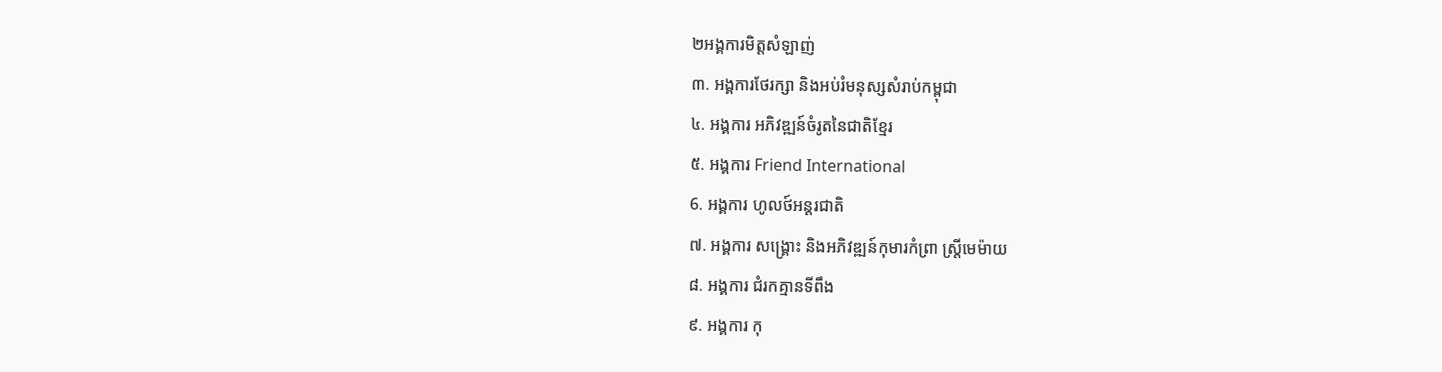២អង្គការមិត្តសំឡាញ់
៣. អង្គការថែរក្សា និងអប់រំមនុស្សសំរាប់កម្ពុជា
៤. អង្គការ អភិវឌ្ឍន៍ចំរូតនៃជាតិខ្មែរ
៥. អង្គការ Friend International
6. អង្គការ ហូលថ៍អន្តរជាតិ
៧. អង្គការ សង្គ្រោះ និងអភិវឌ្ឍន៍កុមារកំព្រា ស្រ្តីមេម៉ាយ
៨. អង្គការ ជំរកគ្មានទីពឹង
៩. អង្គការ កុ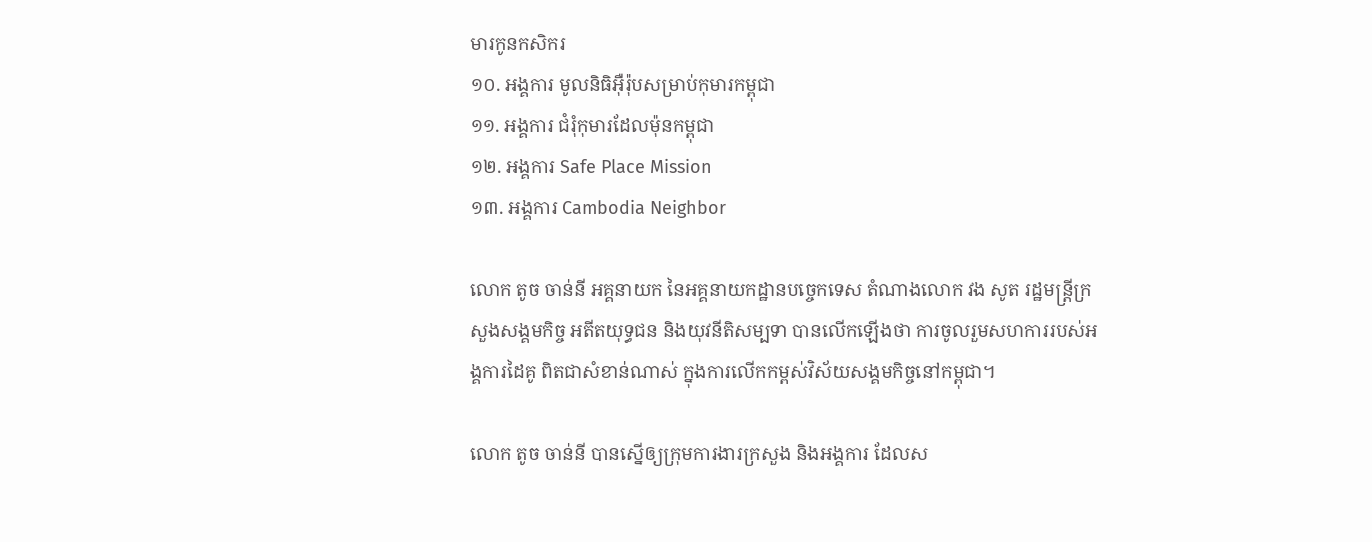មារកូនកសិករ
១០. អង្គការ មូលនិធិអ៊ឺរ៉ុបសម្រាប់កុមារកម្ពុជា
១១. អង្គការ ជំរុំកុមារដែលម៉ុនកម្ពុជា
១២. អង្គការ Safe Place Mission
១៣. អង្គការ Cambodia Neighbor

លោក តូច ចាន់នី អគ្គនាយក នៃអគ្គនាយកដ្ឋានបច្ចេកទេស តំណាងលោក វង សូត រដ្ឋមន្ត្រីក្រសួងសង្គមកិច្ច អតីតយុទ្ធជន និងយុវនីតិសម្បទា បានលើកឡើងថា ការចូលរួមសហការរបស់អង្គការដៃគូ ពិតជាសំខាន់ណាស់ ក្នុងការលើកកម្ពស់វិស័យសង្គមកិច្ចនៅកម្ពុជា។

លោក តូច ចាន់នី បានស្នើឲ្យក្រុមការងារក្រសួង និងអង្គការ ដែលស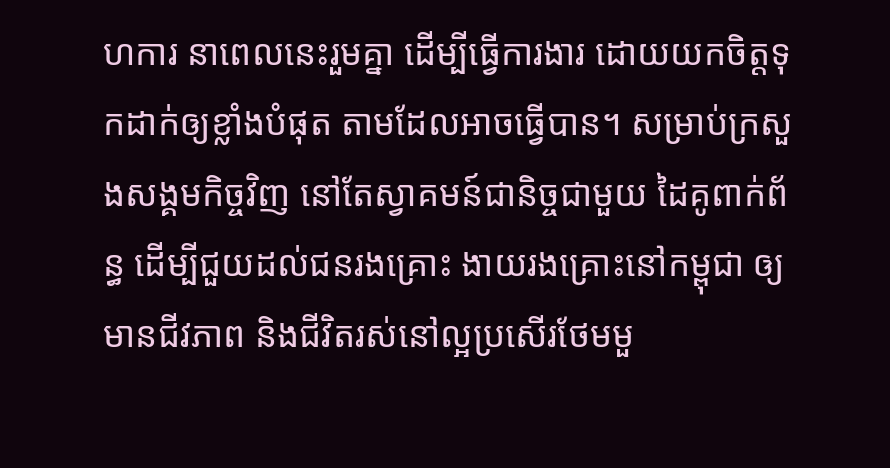ហការ នាពេលនេះរួមគ្នា ដើម្បីធ្វើការងារ ដោយយកចិត្តទុកដាក់ឲ្យខ្លាំងបំផុត តាមដែលអាចធ្វើបាន។ សម្រាប់ក្រសួងសង្គមកិច្ចវិញ នៅតែស្វាគមន៍ជានិច្ចជាមួយ ដៃគូពាក់ព័ន្ធ ដើម្បីជួយដល់ជនរងគ្រោះ ងាយរងគ្រោះនៅកម្ពុជា ឲ្យមានជីវភាព និងជីវិតរស់នៅល្អប្រសើរថែមមួ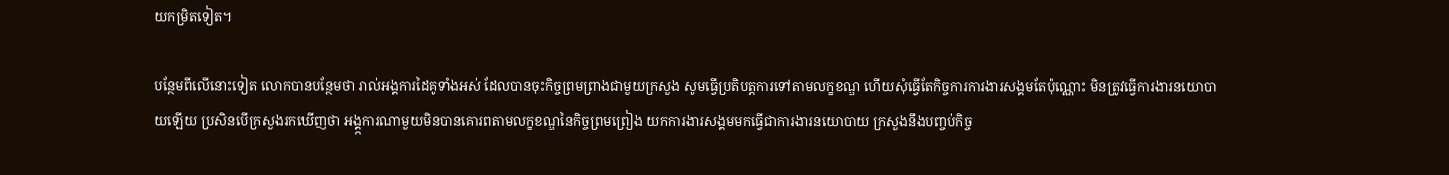យកម្រិតទៀត។

បន្ថែមពីលើនោះទៀត លោកបានបន្ថែមថា រាល់អង្គការដៃគូទាំងអស់ ដែលបានចុះកិច្ចព្រមព្រាងជាមួយក្រសួង សូមធ្វើប្រតិបត្តការទៅតាមលក្ខខណ្ឌ ហើយសុំធ្វើតែកិច្ចការការងារសង្គមតែប៉ុណ្ណោះ មិនត្រូវធ្វើការងារនយោបាយឡើយ ប្រសិនបើក្រសួងរកឃើញថា អង្គ្កការណាមួយមិនបានគោរពតាមលក្ខខណ្ឌនៃកិច្ចព្រមព្រៀង យកការងារសង្គមមកធ្វើជាការងារនយោបាយ ក្រសួងនឹងបញ្ចប់កិច្ច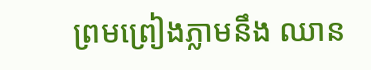ព្រមព្រៀងភ្លាមនឹង ឈាន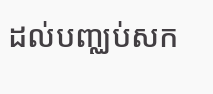ដល់បញ្ឈប់សក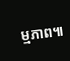ម្មភាព៕